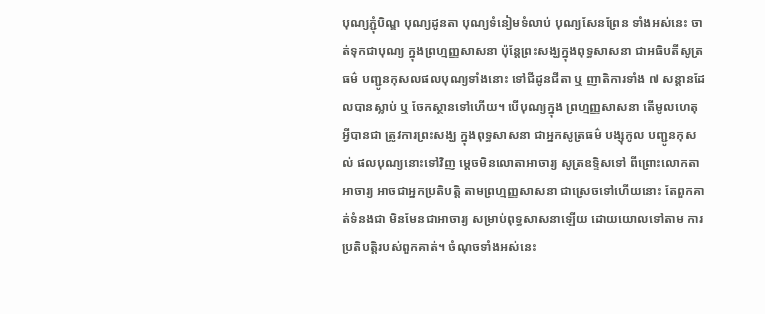បុណ្យភ្ជុំបិណ្ឌ បុណ្យដូនតា បុណ្យទំនៀមទំលាប់ បុណ្យសែនព្រែន ទាំងអស់នេះ ចាត់ទុកជាបុណ្យ ក្នុងព្រហ្មញ្ញសាសនា ប៉ុន្តែព្រះសង្ឃក្នុងពុទ្ធសាសនា ជាអធិបតីសូត្រធម៌ បញ្ជូនកុសលផលបុណ្យទាំងនោះ ទៅជីដូនជីតា ឬ ញាតិការទាំង ៧ សន្តានដែលបានស្លាប់ ឬ ចែកស្ថានទៅហើយ។ បើបុណ្យក្នុង ព្រហ្មញ្ញសាសនា តើមូលហេតុអ្វីបានជា ត្រូវការព្រះសង្ឃ ក្នុងពុទ្ធសាសនា ជាអ្នកសូត្រធម៌ បង្សុកូល បញ្ជូនកុសល់ ផលបុណ្យនោះទៅវិញ ម្តេចមិនលោតាអាចារ្យ សូត្រឧទ្ទិសទៅ ពីព្រោះលោកតាអាចារ្យ អាចជាអ្នកប្រតិបត្តិ តាមព្រហ្មញ្ញសាសនា ជាស្រេចទៅហើយនោះ តែពួកគាត់ទំនងជា មិនមែនជាអាចារ្យ សម្រាប់ពុទ្ធសាសនាឡើយ ដោយយោលទៅតាម ការប្រតិបត្តិរបស់ពួកគាត់។ ចំណុចទាំងអស់នេះ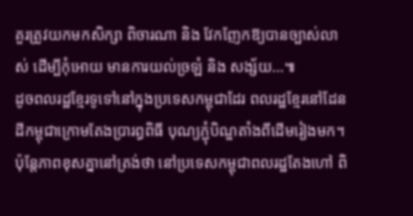គួរត្រូវយកមកសិក្សា ពិចារណា និង វែកញែកឱ្យបានច្បាស់លាស់ ដើម្បីកុំអោយ មានការយល់ច្រឡំ និង សង្ស័យ…៕
ដូចពលរដ្ឋខ្មែរទូទៅនៅក្នុងប្រទេសកម្ពុជាដែរ ពលរដ្ឋខ្មែរនៅដែនដីកម្ពុជាក្រោមតែងប្រារព្ធពិធី បុណ្យភ្ជុំបិណ្ឌតាំងពីដើមរៀងមក។ ប៉ុន្តែភាពខុសគ្នានៅត្រង់ថា នៅប្រទេសកម្ពុជាពលរដ្ឋតែងហៅ ពិ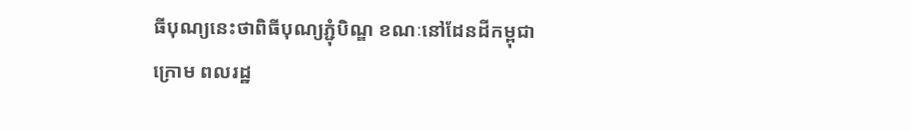ធីបុណ្យនេះថាពិធីបុណ្យភ្ជុំបិណ្ឌ ខណៈនៅដែនដីកម្ពុជាក្រោម ពលរដ្ឋ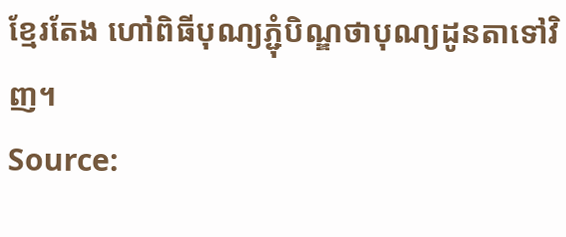ខ្មែរតែង ហៅពិធីបុណ្យភ្ជុំបិណ្ឌថាបុណ្យដូនតាទៅវិញ។
Source: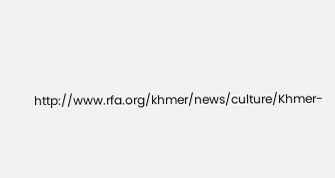http://www.rfa.org/khmer/news/culture/Khmer-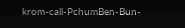krom-call-PchumBen-Bun-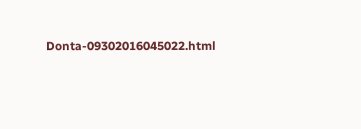Donta-09302016045022.html